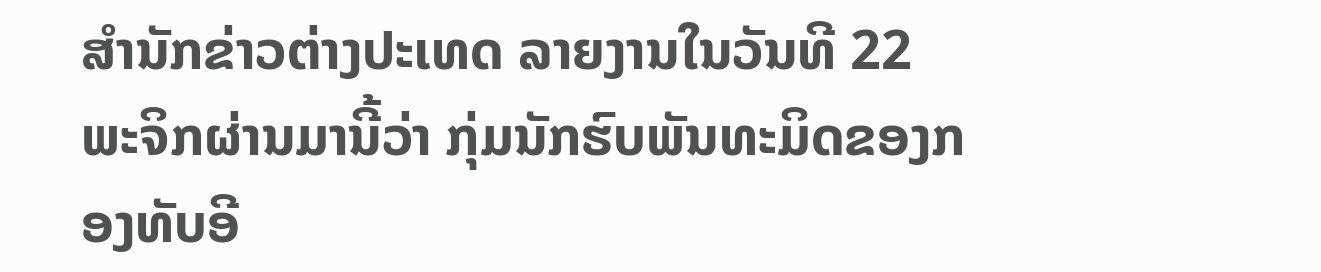ສຳນັກຂ່າວຕ່າງປະເທດ ລາຍງານໃນວັນທີ 22 ພະຈິກຜ່ານມານີ້ວ່າ ກຸ່ມນັກຮົບພັນທະມິດຂອງກອງທັບອີ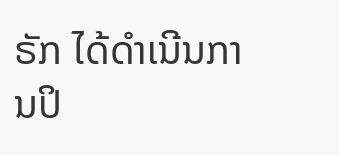ຣັກ ໄດ້ດຳເນີນການປິ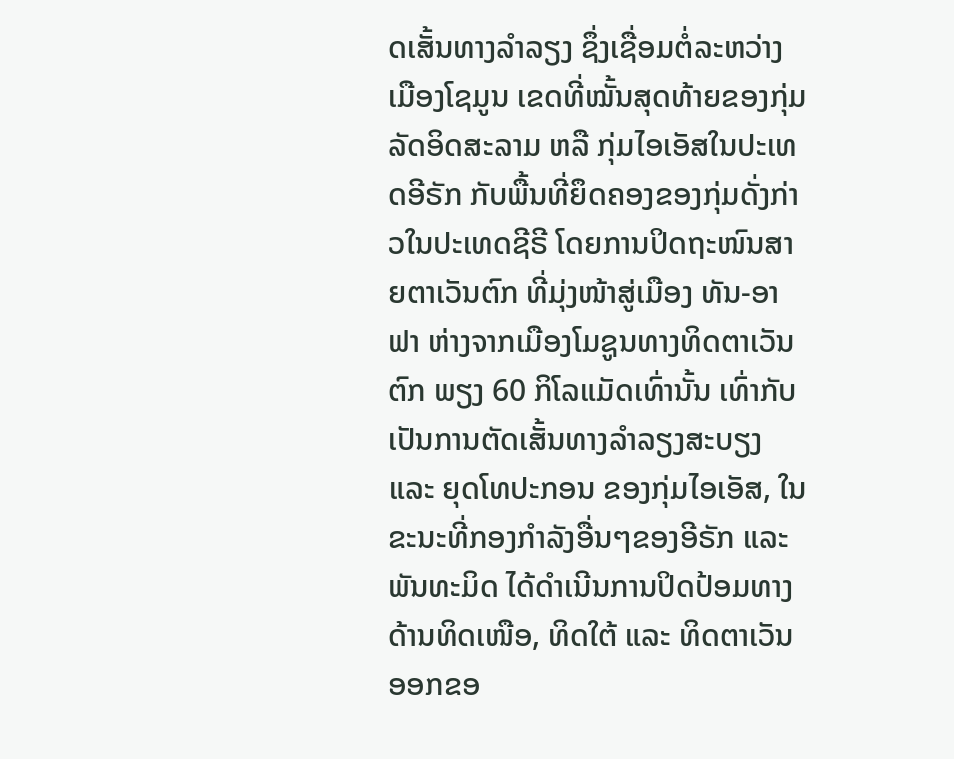ດເສັ້ນທາງລຳລຽງ ຊຶ່ງເຊື່ອມຕໍ່ລະຫວ່າງເມືອງໂຊມູນ ເຂດທີ່ໝັ້ນສຸດທ້າຍຂອງກຸ່ມລັດອິດສະລາມ ຫລື ກຸ່ມໄອເອັສໃນປະເທດອີຣັກ ກັບພື້ນທີ່ຍຶດຄອງຂອງກຸ່ມດັ່ງກ່າວໃນປະເທດຊີຣີ ໂດຍການປິດຖະໜົນສາຍຕາເວັນຕົກ ທີ່ມຸ່ງໜ້າສູ່ເມືອງ ທັນ-ອາຟາ ຫ່າງຈາກເມືອງໂມຊູນທາງທິດຕາເວັນຕົກ ພຽງ 60 ກິໂລແມັດເທົ່ານັ້ນ ເທົ່າກັບເປັນການຕັດເສັ້ນທາງລຳລຽງສະບຽງ ແລະ ຍຸດໂທປະກອນ ຂອງກຸ່ມໄອເອັສ, ໃນຂະນະທີ່ກອງກຳລັງອື່ນໆຂອງອີຣັກ ແລະ ພັນທະມິດ ໄດ້ດຳເນີນການປິດປ້ອມທາງດ້ານທິດເໜືອ, ທິດໃຕ້ ແລະ ທິດຕາເວັນອອກຂອ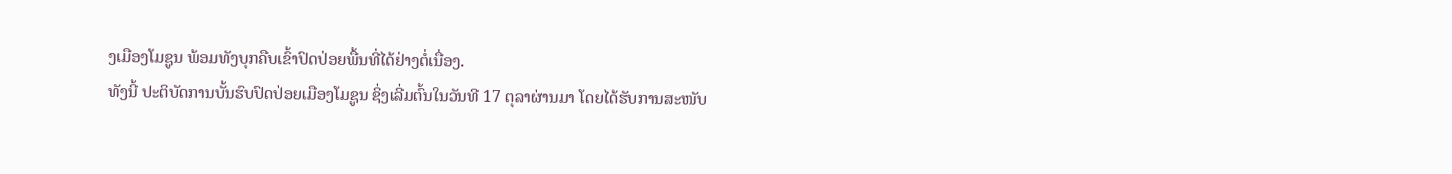ງເມືອງໂມຊູນ ພ້ອມທັງບຸກຄືບເຂົ້າປົດປ່ອຍພື້ນທີ່ໄດ້ຢ່າງຕໍ່ເນື່ອງ.
ທັງນີ້ ປະຕິບັດການບັ້ນຮົບປົດປ່ອຍເມືອງໂມຊູນ ຊິ່ງເລີ່ມຕົ້ນໃນວັນທີ 17 ຕຸລາຜ່ານມາ ໂດຍໄດ້ຮັບການສະໜັບ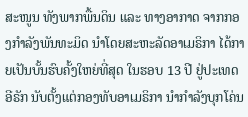ສະໜູນ ທັງພາກພື້ນດິນ ແລະ ທາງອາກາດ ຈາກກອງກຳລັງພັນທະມິດ ນຳໂດຍສະຫະລັດອາເມຣິກາ ໄດ້ກາຍເປັນບັ້ນຮົບຄັ້ງໃຫຍ່ທີ່ສຸດ ໃນຮອບ 13 ປີ ຢູ່ປະເທດອີຣັກ ນັບຕັ້ງແຕ່ກອງທັບອາເມຣິກາ ນຳກຳລັງບຸກໂຄ່ນ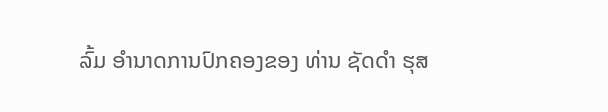ລົ້ມ ອຳນາດການປົກຄອງຂອງ ທ່ານ ຊັດດຳ ຮຸສ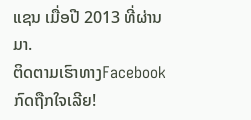ແຊນ ເມື່ອປີ 2013 ທີ່ຜ່ານມາ.
ຕິດຕາມເຮົາທາງFacebook ກົດຖືກໃຈເລີຍ!